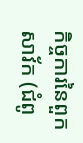កិច្ចការនៃពួកសាវ័ក (ជំពូ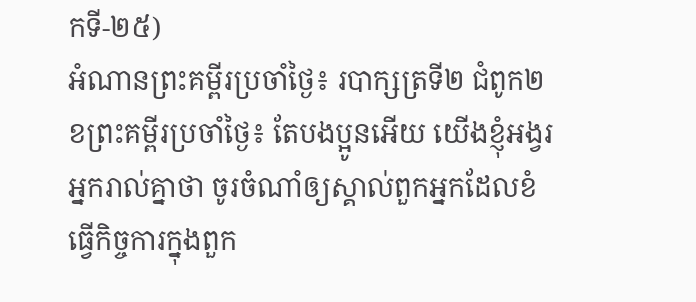កទី-២៥)
អំណានព្រះគម្ពីរប្រចាំថ្ងៃ៖ របាក្សត្រទី២ ជំពូក២
ខព្រះគម្ពីរប្រចាំថ្ងៃ៖ តែបងប្អូនអើយ យើងខ្ញុំអង្វរអ្នករាល់គ្នាថា ចូរចំណាំឲ្យស្គាល់ពួកអ្នកដែលខំធ្វើកិច្ចការក្នុងពួក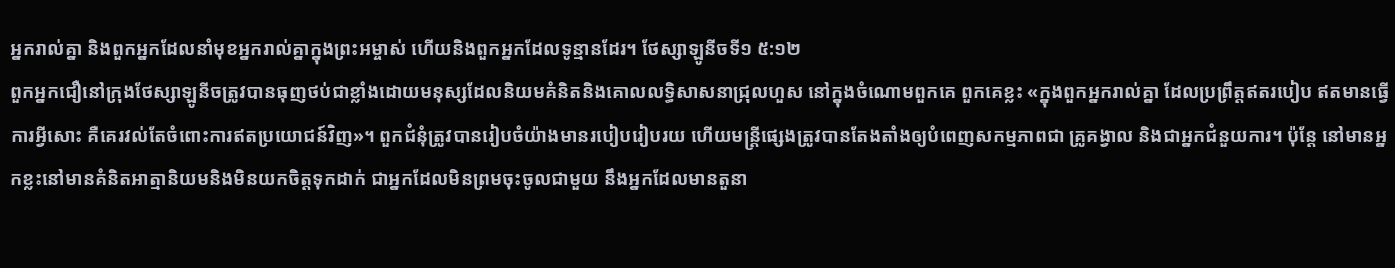អ្នករាល់គ្នា និងពួកអ្នកដែលនាំមុខអ្នករាល់គ្នាក្នុងព្រះអម្ចាស់ ហើយនិងពួកអ្នកដែលទូន្មានដែរ។ ថែស្សាឡូនីចទី១ ៥:១២
ពួកអ្នកជឿនៅក្រុងថែស្សាឡូនីចត្រូវបានធុញថប់ជាខ្លាំងដោយមនុស្សដែលនិយមគំនិតនិងគោលលទ្ធិសាសនាជ្រុលហួស នៅក្នុងចំណោមពួកគេ ពួកគេខ្លះ «ក្នុងពួកអ្នករាល់គ្នា ដែលប្រព្រឹត្តឥតរបៀប ឥតមានធ្វើការអ្វីសោះ គឺគេរវល់តែចំពោះការឥតប្រយោជន៍វិញ»។ ពួកជំនុំត្រូវបានរៀបចំយ៉ាងមានរបៀបរៀបរយ ហើយមន្ត្រីផ្សេងត្រូវបានតែងតាំងឲ្យបំពេញសកម្មភាពជា គ្រូគង្វាល និងជាអ្នកជំនួយការ។ ប៉ុន្តែ នៅមានអ្នកខ្លះនៅមានគំនិតអាត្មានិយមនិងមិនយកចិត្តទុកដាក់ ជាអ្នកដែលមិនព្រមចុះចូលជាមួយ នឹងអ្នកដែលមានតួនា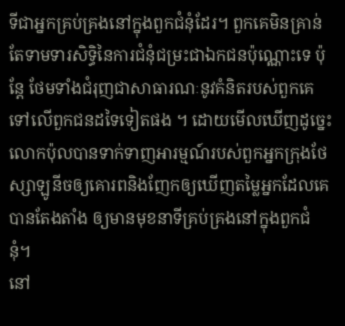ទីជាអ្នកគ្រប់គ្រងនៅក្នុងពួកជំនុំដែរ។ ពួកគេមិនគ្រាន់តែទាមទារសិទ្ធិនៃការជំនុំជម្រះជាឯកជនប៉ុណ្ណោះទេ ប៉ុន្តែ ថែមទាំងជំរុញជាសាធារណៈនូវគំនិតរបស់ពួកគេទៅលើពួកជនដទៃទៀតផង ។ ដោយមើលឃើញដូច្នេះ លោកប៉ុលបានទាក់ទាញអារម្មណ៍របស់ពួកអ្នកក្រុងថែស្សាឡូនីចឲ្យគោរពនិងញែកឲ្យឃើញតម្លៃអ្នកដែលគេបានតែងតាំង ឲ្យមានមុខនាទីគ្រប់គ្រងនៅក្នុងពួកជំនុំ។
នៅ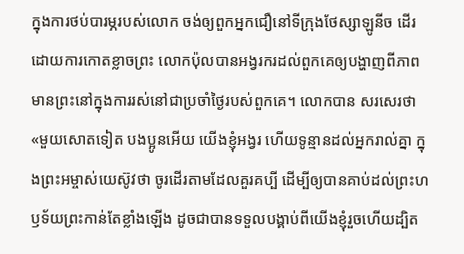ក្នុងការថប់បារម្ភរបស់លោក ចង់ឲ្យពួកអ្នកជឿនៅទីក្រុងថែស្សាឡូនីច ដើរដោយការកោតខ្លាចព្រះ លោកប៉ុលបានអង្វរករដល់ពួកគេឲ្យបង្ហាញពីភាពមានព្រះនៅក្នុងការរស់នៅជាប្រចាំថ្ងៃរបស់ពួកគេ។ លោកបាន សរសេរថា «មួយសោតទៀត បងប្អូនអើយ យើងខ្ញុំអង្វរ ហើយទូន្មានដល់អ្នករាល់គ្នា ក្នុងព្រះអម្ចាស់យេស៊ូវថា ចូរដើរតាមដែលគួរគប្បី ដើម្បីឲ្យបានគាប់ដល់ព្រះហឫទ័យព្រះកាន់តែខ្លាំងឡើង ដូចជាបានទទួលបង្គាប់ពីយើងខ្ញុំរួចហើយដ្បិត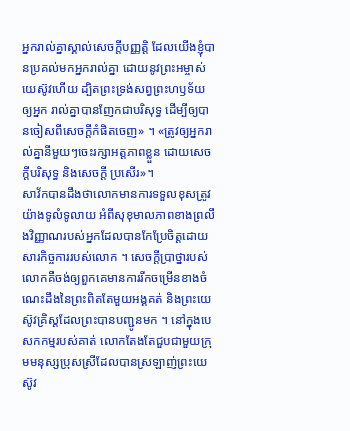អ្នករាល់គ្នាស្គាល់សេចក្តីបញ្ញត្តិ ដែលយើងខ្ញុំបានប្រគល់មកអ្នករាល់គ្នា ដោយនូវព្រះអម្ចាស់យេស៊ូវហើយ ដ្បិតព្រះទ្រង់សព្វព្រះហឫទ័យ ឲ្យអ្នក រាល់គ្នាបានញែកជាបរិសុទ្ធ ដើម្បីឲ្យបានចៀសពីសេចក្តីកំផិតចេញ» ។ «ត្រូវឲ្យអ្នករាល់គ្នានីមួយៗចេះរក្សាអត្តភាពខ្លួន ដោយសេចក្តីបរិសុទ្ធ និងសេចក្តី ប្រសើរ»។
សាវ័កបានដឹងថាលោកមានការទទួលខុសត្រូវយ៉ាងទូលំទូលាយ អំពីសុខុមាលភាពខាងព្រលឹងវិញ្ញាណរបស់អ្នកដែលបានកែប្រែចិត្តដោយសារកិច្ចការរបស់លោក ។ សេចក្តីប្រាថ្នារបស់លោកគឺចង់ឲ្យពួកគេមានការរីកចម្រើនខាងចំណេះដឹងនៃព្រះពិតតែមួយអង្គគត់ និងព្រះយេស៊ូវគ្រិស្តដែលព្រះបានបញ្ជូនមក ។ នៅក្នុងបេសកកម្មរបស់គាត់ លោកតែងតែជួបជាមួយក្រុមមនុស្សប្រុសស្រីដែលបានស្រឡាញ់ព្រះយេស៊ូវ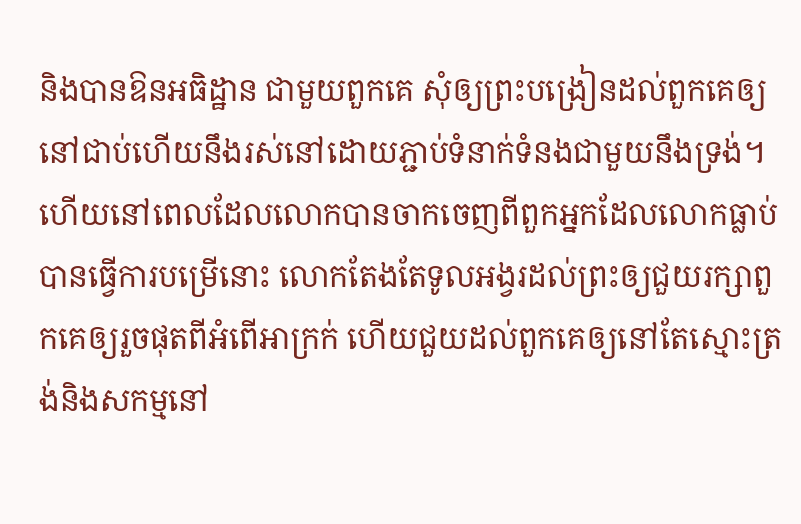និងបានឱនអធិដ្ឋាន ជាមួយពួកគេ សុំឲ្យព្រះបង្រៀនដល់ពួកគេឲ្យនៅជាប់ហើយនឹងរស់នៅដោយភ្ជាប់ទំនាក់ទំនងជាមួយនឹងទ្រង់។ ហើយនៅពេលដែលលោកបានចាកចេញពីពួកអ្នកដែលលោកធ្លាប់បានធ្វើការបម្រើនោះ លោកតែងតែទូលអង្វរដល់ព្រះឲ្យជួយរក្សាពួកគេឲ្យរួចផុតពីអំពើអាក្រក់ ហើយជួយដល់ពួកគេឲ្យនៅតែស្មោះត្រង់និងសកម្មនៅ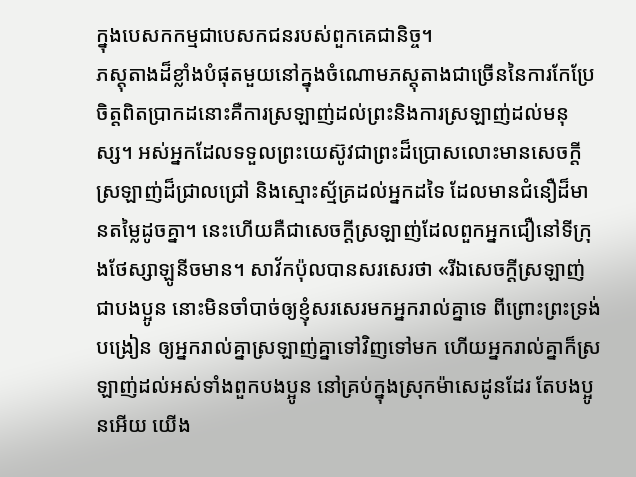ក្នុងបេសកកម្មជាបេសកជនរបស់ពួកគេជានិច្ច។
ភស្តុតាងដ៏ខ្លាំងបំផុតមួយនៅក្នុងចំណោមភស្តុតាងជាច្រើននៃការកែប្រែចិត្តពិតប្រាកដនោះគឺការស្រឡាញ់ដល់ព្រះនិងការស្រឡាញ់ដល់មនុស្ស។ អស់អ្នកដែលទទួលព្រះយេស៊ូវជាព្រះដ៏ប្រោសលោះមានសេចក្តីស្រឡាញ់ដ៏ជ្រាលជ្រៅ និងស្មោះស្ម័គ្រដល់អ្នកដទៃ ដែលមានជំនឿដ៏មានតម្លៃដូចគ្នា។ នេះហើយគឺជាសេចក្តីស្រឡាញ់ដែលពួកអ្នកជឿនៅទីក្រុងថែស្សាឡូនីចមាន។ សាវ័កប៉ុលបានសរសេរថា «រីឯសេចក្តីស្រឡាញ់ជាបងប្អូន នោះមិនចាំបាច់ឲ្យខ្ញុំសរសេរមកអ្នករាល់គ្នាទេ ពីព្រោះព្រះទ្រង់បង្រៀន ឲ្យអ្នករាល់គ្នាស្រឡាញ់គ្នាទៅវិញទៅមក ហើយអ្នករាល់គ្នាក៏ស្រឡាញ់ដល់អស់ទាំងពួកបងប្អូន នៅគ្រប់ក្នុងស្រុកម៉ាសេដូនដែរ តែបងប្អូនអើយ យើង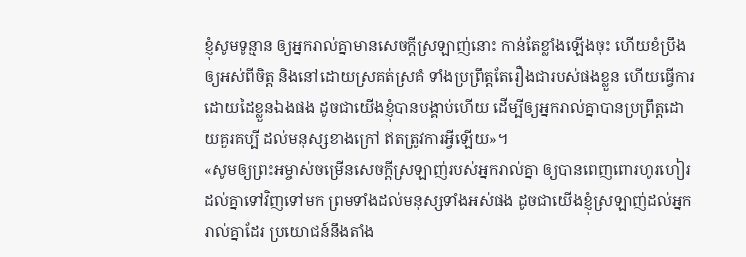ខ្ញុំសូមទូន្មាន ឲ្យអ្នករាល់គ្នាមានសេចក្តីស្រឡាញ់នោះ កាន់តែខ្លាំងឡើងចុះ ហើយខំប្រឹងឲ្យអស់ពីចិត្ត និងនៅដោយស្រគត់ស្រគំ ទាំងប្រព្រឹត្តតែរឿងជារបស់ផងខ្លួន ហើយធ្វើការដោយដៃខ្លួនឯងផង ដូចជាយើងខ្ញុំបានបង្គាប់ហើយ ដើម្បីឲ្យអ្នករាល់គ្នាបានប្រព្រឹត្តដោយគួរគប្បី ដល់មនុស្សខាងក្រៅ ឥតត្រូវការអ្វីឡើយ»។
«សូមឲ្យព្រះអម្ចាស់ចម្រើនសេចក្តីស្រឡាញ់របស់អ្នករាល់គ្នា ឲ្យបានពេញពោរហូរហៀរដល់គ្នាទៅវិញទៅមក ព្រមទាំងដល់មនុស្សទាំងអស់ផង ដូចជាយើងខ្ញុំស្រឡាញ់ដល់អ្នករាល់គ្នាដែរ ប្រយោជន៍នឹងតាំង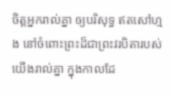ចិត្តអ្នករាល់គ្នា ឲ្យបរិសុទ្ធ ឥតសៅហ្មង នៅចំពោះព្រះដ៏ជាព្រះវរបិតារបស់យើងរាល់គ្នា ក្នុងកាលដែ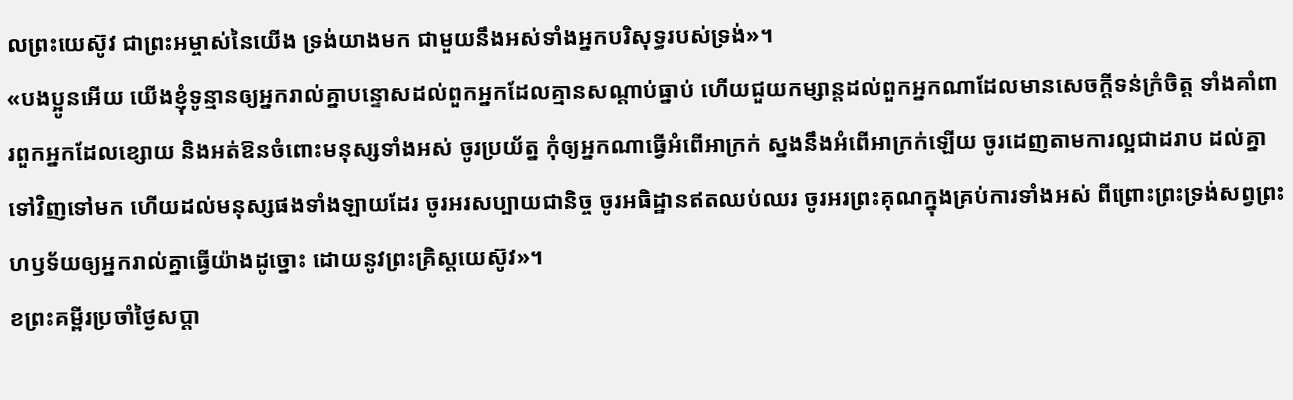លព្រះយេស៊ូវ ជាព្រះអម្ចាស់នៃយើង ទ្រង់យាងមក ជាមួយនឹងអស់ទាំងអ្នកបរិសុទ្ធរបស់ទ្រង់»។
«បងប្អូនអើយ យើងខ្ញុំទូន្មានឲ្យអ្នករាល់គ្នាបន្ទោសដល់ពួកអ្នកដែលគ្មានសណ្តាប់ធ្នាប់ ហើយជួយកម្សាន្តដល់ពួកអ្នកណាដែលមានសេចក្តីទន់ក្រំចិត្ត ទាំងគាំពារពួកអ្នកដែលខ្សោយ និងអត់ឱនចំពោះមនុស្សទាំងអស់ ចូរប្រយ័ត្ន កុំឲ្យអ្នកណាធ្វើអំពើអាក្រក់ ស្នងនឹងអំពើអាក្រក់ឡើយ ចូរដេញតាមការល្អជាដរាប ដល់គ្នាទៅវិញទៅមក ហើយដល់មនុស្សផងទាំងឡាយដែរ ចូរអរសប្បាយជានិច្ច ចូរអធិដ្ឋានឥតឈប់ឈរ ចូរអរព្រះគុណក្នុងគ្រប់ការទាំងអស់ ពីព្រោះព្រះទ្រង់សព្វព្រះហឫទ័យឲ្យអ្នករាល់គ្នាធ្វើយ៉ាងដូច្នោះ ដោយនូវព្រះគ្រិស្តយេស៊ូវ»។
ខព្រះគម្ពីរប្រចាំថ្ងៃសប្តា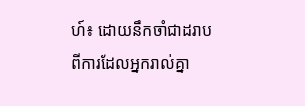ហ៍៖ ដោយនឹកចាំជាដរាបពីការដែលអ្នករាល់គ្នា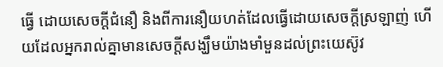ធ្វើ ដោយសេចក្តីជំនឿ និងពីការនឿយហត់ដែលធ្វើដោយសេចក្តីស្រឡាញ់ ហើយដែលអ្នករាល់គ្នាមានសេចក្តីសង្ឃឹមយ៉ាងមាំមួនដល់ព្រះយេស៊ូវ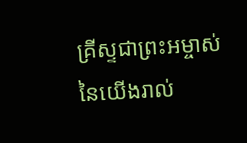គ្រីស្ទជាព្រះអម្ចាស់នៃយើងរាល់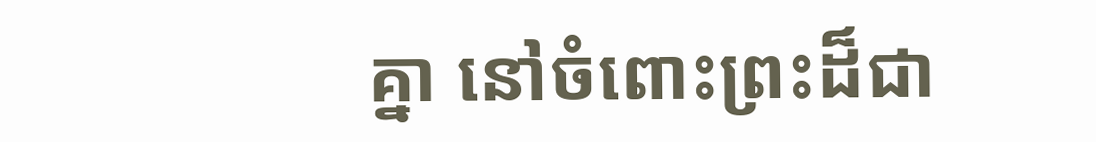គ្នា នៅចំពោះព្រះដ៏ជា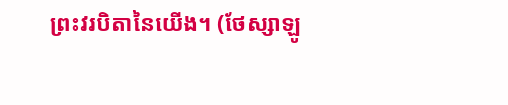ព្រះវរបិតានៃយើង។ (ថែស្សាឡូ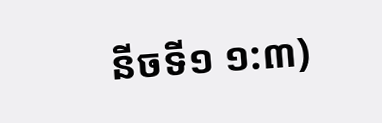នីចទី១ ១:៣)